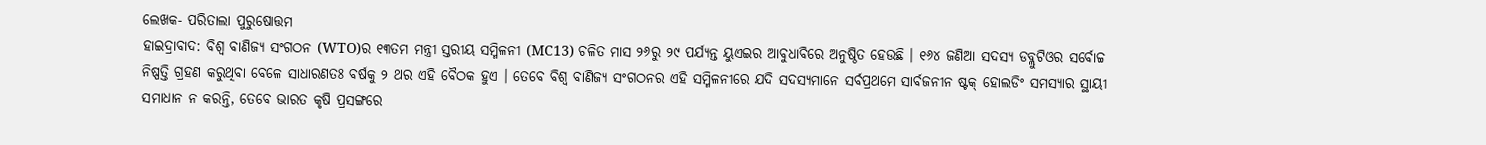ଲେଖକ- ପରିତାଲା ପୁରୁଷୋତ୍ତମ
ହାଇଦ୍ରାବାଦ: ବିଶ୍ବ ବାଣିଜ୍ୟ ସଂଗଠନ (WTO)ର ୧୩ତମ ମନ୍ତ୍ରୀ ସ୍ତରୀୟ ସମ୍ମିଳନୀ (MC13) ଚଳିତ ମାସ ୨୬ରୁ ୨୯ ପର୍ଯ୍ୟନ୍ତ ୟୁଏଇର ଆବୁଧାବିରେ ଅନୁଷ୍ଠିତ ହେଉଛି । ୧୬୪ ଜଣିଆ ସଦସ୍ୟ ଡବ୍ଲୁଟିଓର ସର୍ବୋଚ୍ଚ ନିଷ୍ପତ୍ତି ଗ୍ରହଣ କରୁଥିବା ବେଳେ ସାଧାରଣତଃ ବର୍ଷକୁ ୨ ଥର ଏହି ବୈଠକ ହୁଏ । ତେବେ ବିଶ୍ବ ବାଣିଜ୍ୟ ସଂଗଠନର ଏହି ସମ୍ମିଳନୀରେ ଯଦି ସଦସ୍ୟମାନେ ସର୍ବପ୍ରଥମେ ସାର୍ବଜନୀନ ଷ୍ଟକ୍ ହୋଲଡିଂ ସମସ୍ୟାର ସ୍ଥାୟୀ ସମାଧାନ ନ କରନ୍ତି, ତେବେ ଭାରତ କୃଷି ପ୍ରସଙ୍ଗରେ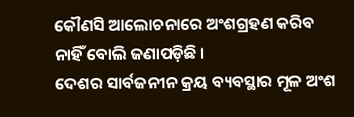କୌଣସି ଆଲୋଚନାରେ ଅଂଶଗ୍ରହଣ କରିବ ନାହିଁ ବୋଲି ଜଣାପଡ଼ିଛି ।
ଦେଶର ସାର୍ବଜନୀନ କ୍ରୟ ବ୍ୟବସ୍ଥାର ମୂଳ ଅଂଶ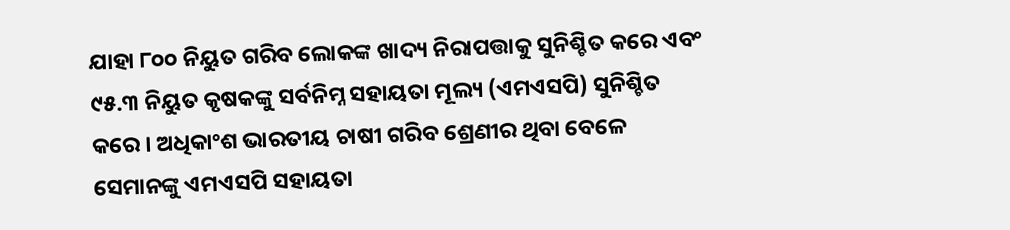ଯାହା ୮୦୦ ନିୟୁତ ଗରିବ ଲୋକଙ୍କ ଖାଦ୍ୟ ନିରାପତ୍ତାକୁ ସୁନିଶ୍ଚିତ କରେ ଏବଂ ୯୫.୩ ନିୟୁତ କୃଷକଙ୍କୁ ସର୍ବନିମ୍ନ ସହାୟତା ମୂଲ୍ୟ (ଏମଏସପି) ସୁନିଶ୍ଚିତ କରେ । ଅଧିକାଂଶ ଭାରତୀୟ ଚାଷୀ ଗରିବ ଶ୍ରେଣୀର ଥିବା ବେଳେ ସେମାନଙ୍କୁ ଏମଏସପି ସହାୟତା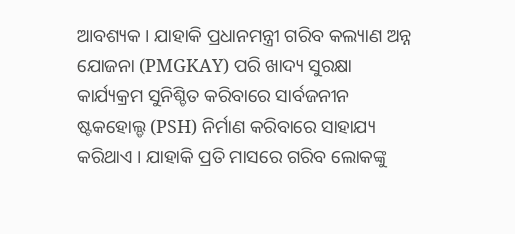ଆବଶ୍ୟକ । ଯାହାକି ପ୍ରଧାନମନ୍ତ୍ରୀ ଗରିବ କଲ୍ୟାଣ ଅନ୍ନ ଯୋଜନା (PMGKAY) ପରି ଖାଦ୍ୟ ସୁରକ୍ଷା କାର୍ଯ୍ୟକ୍ରମ ସୁନିଶ୍ଚିତ କରିବାରେ ସାର୍ବଜନୀନ ଷ୍ଟକହୋଲ୍ଡ (PSH) ନିର୍ମାଣ କରିବାରେ ସାହାଯ୍ୟ କରିଥାଏ । ଯାହାକି ପ୍ରତି ମାସରେ ଗରିବ ଲୋକଙ୍କୁ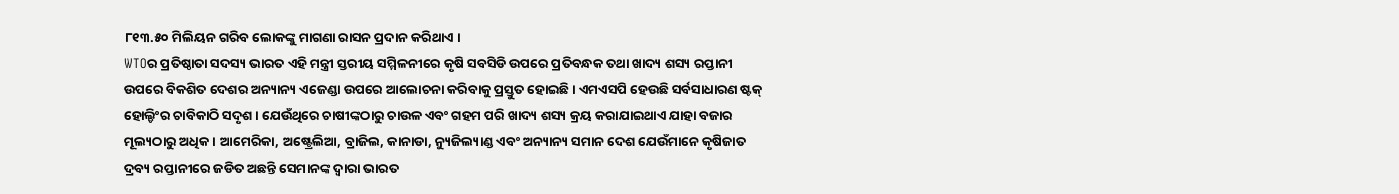୮୧୩.୫୦ ମିଲିୟନ ଗରିବ ଲୋକଙ୍କୁ ମାଗଣା ରାସନ ପ୍ରଦାନ କରିଥାଏ ।
WTOର ପ୍ରତିଷ୍ଠାତା ସଦସ୍ୟ ଭାରତ ଏହି ମନ୍ତ୍ରୀ ସ୍ତରୀୟ ସମ୍ମିଳନୀରେ କୃଷି ସବସିଡି ଉପରେ ପ୍ରତିବନ୍ଧକ ତଥା ଖାଦ୍ୟ ଶସ୍ୟ ରପ୍ତାନୀ ଉପରେ ବିକଶିତ ଦେଶର ଅନ୍ୟାନ୍ୟ ଏଜେଣ୍ଡା ଉପରେ ଆଲୋଚନା କରିବାକୁ ପ୍ରସ୍ତୁତ ହୋଇଛି । ଏମଏସପି ହେଉଛି ସର୍ବସାଧାରଣ ଷ୍ଟକ୍ ହୋଲ୍ଡିଂର ଚାବିକାଠି ସଦୃଶ । ଯେଉଁଥିରେ ଚାଷୀଙ୍କଠାରୁ ଚାଉଳ ଏବଂ ଗହମ ପରି ଖାଦ୍ୟ ଶସ୍ୟ କ୍ରୟ କରାଯାଇଥାଏ ଯାହା ବଜାର ମୂଲ୍ୟଠାରୁ ଅଧିକ । ଆମେରିକା, ଅଷ୍ଟ୍ରେଲିଆ, ବ୍ରାଜିଲ, କାନାଡା, ନ୍ୟୁଜିଲ୍ୟାଣ୍ଡ ଏବଂ ଅନ୍ୟାନ୍ୟ ସମାନ ଦେଶ ଯେଉଁମାନେ କୃଷିଜାତ ଦ୍ରବ୍ୟ ରପ୍ତାନୀରେ ଜଡିତ ଅଛନ୍ତି ସେମାନଙ୍କ ଦ୍ବାରା ଭାରତ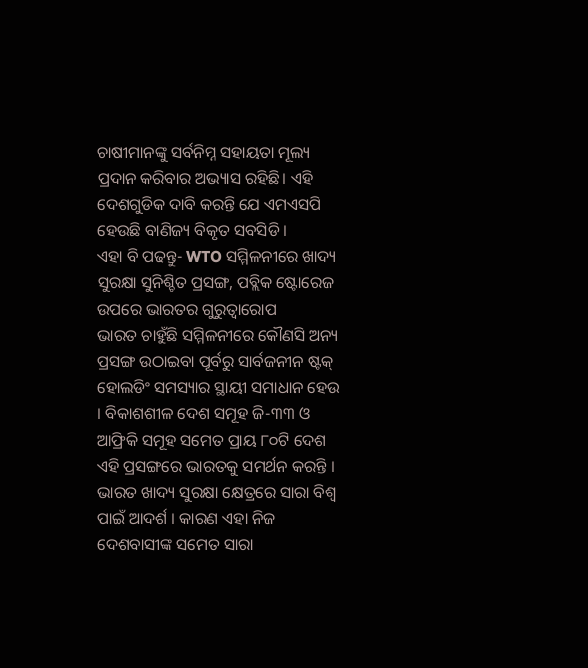ଚାଷୀମାନଙ୍କୁ ସର୍ବନିମ୍ନ ସହାୟତା ମୂଲ୍ୟ ପ୍ରଦାନ କରିବାର ଅଭ୍ୟାସ ରହିଛି। ଏହି ଦେଶଗୁଡିକ ଦାବି କରନ୍ତି ଯେ ଏମଏସପି ହେଉଛି ବାଣିଜ୍ୟ ବିକୃତ ସବସିଡି ।
ଏହା ବି ପଢନ୍ତୁ- WTO ସମ୍ମିଳନୀରେ ଖାଦ୍ୟ ସୁରକ୍ଷା ସୁନିଶ୍ଚିତ ପ୍ରସଙ୍ଗ, ପବ୍ଲିକ ଷ୍ଟୋରେଜ ଉପରେ ଭାରତର ଗୁରୁତ୍ବାରୋପ
ଭାରତ ଚାହୁଁଛି ସମ୍ମିଳନୀରେ କୌଣସି ଅନ୍ୟ ପ୍ରସଙ୍ଗ ଉଠାଇବା ପୂର୍ବରୁ ସାର୍ବଜନୀନ ଷ୍ଟକ୍ ହୋଲଡିଂ ସମସ୍ୟାର ସ୍ଥାୟୀ ସମାଧାନ ହେଉ । ବିକାଶଶୀଳ ଦେଶ ସମୂହ ଜି-୩୩ ଓ ଆଫ୍ରିକି ସମୂହ ସମେତ ପ୍ରାୟ ୮୦ଟି ଦେଶ ଏହି ପ୍ରସଙ୍ଗରେ ଭାରତକୁ ସମର୍ଥନ କରନ୍ତି । ଭାରତ ଖାଦ୍ୟ ସୁରକ୍ଷା କ୍ଷେତ୍ରରେ ସାରା ବିଶ୍ବ ପାଇଁ ଆଦର୍ଶ । କାରଣ ଏହା ନିଜ ଦେଶବାସୀଙ୍କ ସମେତ ସାରା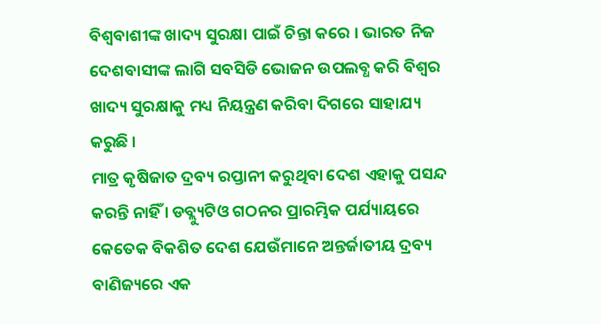ବିଶ୍ବବାଶୀଙ୍କ ଖାଦ୍ୟ ସୁରକ୍ଷା ପାଇଁ ଚିନ୍ତା କରେ । ଭାରତ ନିଜ ଦେଶବାସୀଙ୍କ ଲାଗି ସବସିଡି ଭୋଜନ ଉପଲବ୍ଧ କରି ବିଶ୍ବର ଖାଦ୍ୟ ସୁରକ୍ଷାକୁ ମଧ୍ୟ ନିୟନ୍ତ୍ରଣ କରିବା ଦିଗରେ ସାହାଯ୍ୟ କରୁଛି ।
ମାତ୍ର କୃଷିଜାତ ଦ୍ରବ୍ୟ ରପ୍ତାନୀ କରୁଥିବା ଦେଶ ଏହାକୁ ପସନ୍ଦ କରନ୍ତି ନାହିଁ । ଡବ୍ଲ୍ୟୁଟିଓ ଗଠନର ପ୍ରାରମ୍ଭିକ ପର୍ଯ୍ୟାୟରେ କେତେକ ବିକଶିତ ଦେଶ ଯେଉଁମାନେ ଅନ୍ତର୍ଜାତୀୟ ଦ୍ରବ୍ୟ ବାଣିଜ୍ୟରେ ଏକ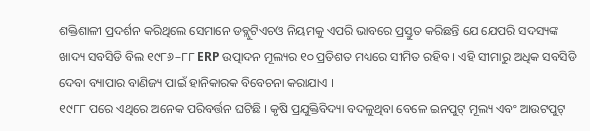ଶକ୍ତିଶାଳୀ ପ୍ରଦର୍ଶନ କରିଥିଲେ ସେମାନେ ଡବ୍ଲୁଟିଏଚଓ ନିୟମକୁ ଏପରି ଭାବରେ ପ୍ରସ୍ତୁତ କରିଛନ୍ତି ଯେ ଯେପରି ସଦସ୍ୟଙ୍କ ଖାଦ୍ୟ ସବସିଡି ବିଲ ୧୯୮୬–୮୮ ERP ଉତ୍ପାଦନ ମୂଲ୍ୟର ୧୦ ପ୍ରତିଶତ ମଧ୍ୟରେ ସୀମିତ ରହିବ । ଏହି ସୀମାରୁ ଅଧିକ ସବସିଡି ଦେବା ବ୍ୟାପାର ବାଣିଜ୍ୟ ପାଇଁ ହାନିକାରକ ବିବେଚନା କରାଯାଏ ।
୧୯୮୮ ପରେ ଏଥିରେ ଅନେକ ପରିବର୍ତ୍ତନ ଘଟିଛି । କୃଷି ପ୍ରଯୁକ୍ତିବିଦ୍ୟା ବଦଳୁଥିବା ବେଳେ ଇନପୁଟ୍ ମୂଲ୍ୟ ଏବଂ ଆଉଟପୁଟ୍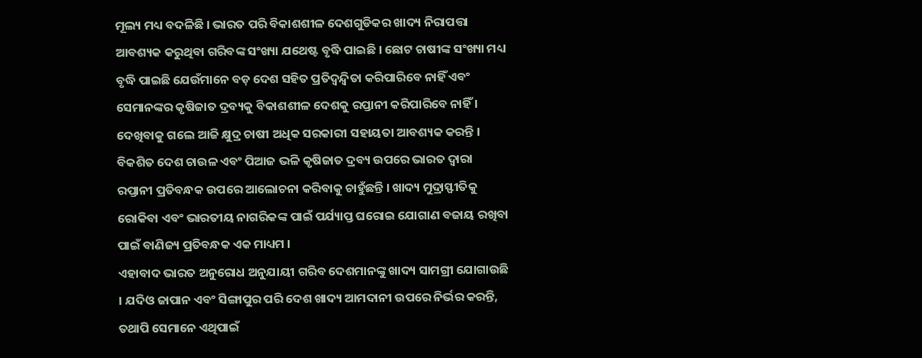ମୂଲ୍ୟ ମଧ୍ୟ ବଦଳିଛି । ଭାରତ ପରି ବିକାଶଶୀଳ ଦେଶଗୁଡିକର ଖାଦ୍ୟ ନିରାପତ୍ତା ଆବଶ୍ୟକ କରୁଥିବା ଗରିବଙ୍କ ସଂଖ୍ୟା ଯଥେଷ୍ଟ ବୃଦ୍ଧି ପାଇଛି । ଛୋଟ ଚାଷୀଙ୍କ ସଂଖ୍ୟା ମଧ୍ୟ ବୃଦ୍ଧି ପାଇଛି ଯେଉଁମାନେ ବଡ଼ ଦେଶ ସହିତ ପ୍ରତିଦ୍ବନ୍ଦ୍ବିତା କରିପାରିବେ ନାହିଁ ଏବଂ ସେମାନଙ୍କର କୃଷିଜାତ ଦ୍ରବ୍ୟକୁ ବିକାଶଶୀଳ ଦେଶକୁ ରପ୍ତାନୀ କରିପାରିବେ ନାହିଁ । ଦେଖିବାକୁ ଗଲେ ଆଜି କ୍ଷୁଦ୍ର ଚାଷୀ ଅଧିକ ସରକାରୀ ସହାୟତା ଆବଶ୍ୟକ କରନ୍ତି । ବିକଶିତ ଦେଶ ଚାଉଳ ଏବଂ ପିଆଜ ଭଳି କୃଷିଜାତ ଦ୍ରବ୍ୟ ଉପରେ ଭାରତ ଦ୍ବାରା ରପ୍ତାନୀ ପ୍ରତିବନ୍ଧକ ଉପରେ ଆଲୋଚନା କରିବାକୁ ଚାହୁଁଛନ୍ତି । ଖାଦ୍ୟ ମୁଦ୍ରାସ୍ଫୀତିକୁ ରୋକିବା ଏବଂ ଭାରତୀୟ ନାଗରିକଙ୍କ ପାଇଁ ପର୍ଯ୍ୟାପ୍ତ ଘରୋଇ ଯୋଗାଣ ବଜାୟ ରଖିବା ପାଇଁ ବାଣିଜ୍ୟ ପ୍ରତିବନ୍ଧକ ଏକ ମାଧ୍ୟମ ।
ଏହାବାଦ ଭାରତ ଅନୁରୋଧ ଅନୁଯାୟୀ ଗରିବ ଦେଶମାନଙ୍କୁ ଖାଦ୍ୟ ସାମଗ୍ରୀ ଯୋଗାଉଛି । ଯଦିଓ ଜାପାନ ଏବଂ ସିଙ୍ଗାପୁର ପରି ଦେଶ ଖାଦ୍ୟ ଆମଦାନୀ ଉପରେ ନିର୍ଭର କରନ୍ତି, ତଥାପି ସେମାନେ ଏଥିପାଇଁ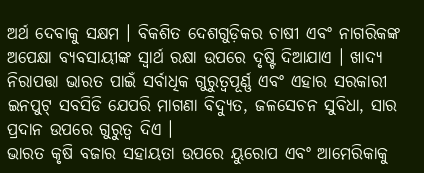ଅର୍ଥ ଦେବାକୁ ସକ୍ଷମ । ବିକଶିତ ଦେଶଗୁଡ଼ିକର ଚାଷୀ ଏବଂ ନାଗରିକଙ୍କ ଅପେକ୍ଷା ବ୍ୟବସାୟୀଙ୍କ ସ୍ବାର୍ଥ ରକ୍ଷା ଉପରେ ଦୃଷ୍ଟି ଦିଆଯାଏ । ଖାଦ୍ୟ ନିରାପତ୍ତା ଭାରତ ପାଇଁ ସର୍ବାଧିକ ଗୁରୁତ୍ବପୂର୍ଣ୍ଣ ଏବଂ ଏହାର ସରକାରୀ ଇନପୁଟ୍ ସବସିଡି ଯେପରି ମାଗଣା ବିଦ୍ୟୁତ, ଜଳସେଚନ ସୁବିଧା, ସାର ପ୍ରଦାନ ଉପରେ ଗୁରୁତ୍ବ ଦିଏ ।
ଭାରତ କୃଷି ବଜାର ସହାୟତା ଉପରେ ୟୁରୋପ ଏବଂ ଆମେରିକାକୁ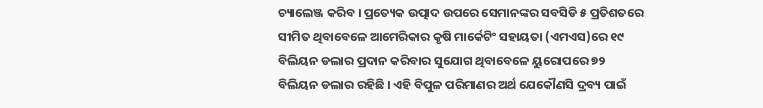ଚ୍ୟାଲେଞ୍ଜ କରିବ । ପ୍ରତ୍ୟେକ ଉତ୍ପାଦ ଉପରେ ସେମାନଙ୍କର ସବସିଡି ୫ ପ୍ରତିଶତରେ ସୀମିତ ଥିବାବେଳେ ଆମେରିକାର କୃଷି ମାର୍କେଟିଂ ସହାୟତା (ଏମଏସ)ରେ ୧୯ ବିଲିୟନ ଡଲାର ପ୍ରଦାନ କରିବାର ସୁଯୋଗ ଥିବାବେଳେ ୟୁରୋପରେ ୭୨ ବିଲିୟନ ଡଲାର ରହିଛି । ଏହି ବିପୁଳ ପରିମାଣର ଅର୍ଥ ଯେକୌଣସି ଦ୍ରବ୍ୟ ପାଇଁ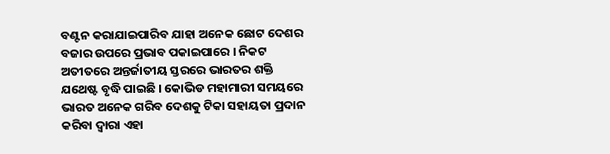ବଣ୍ଟନ କରାଯାଇପାରିବ ଯାହା ଅନେକ ଛୋଟ ଦେଶର ବଜାର ଉପରେ ପ୍ରଭାବ ପକାଇପାରେ । ନିକଟ ଅତୀତରେ ଅନ୍ତର୍ଜାତୀୟ ସ୍ତରରେ ଭାରତର ଶକ୍ତି ଯଥେଷ୍ଟ ବୃଦ୍ଧି ପାଇଛି । କୋଭିଡ ମହାମାରୀ ସମୟରେ ଭାରତ ଅନେକ ଗରିବ ଦେଶକୁ ଟିକା ସହାୟତା ପ୍ରଦାନ କରିବା ଦ୍ବାରା ଏହା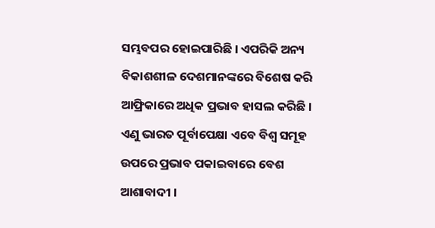ସମ୍ଭବପର ହୋଇପାରିଛି । ଏପରିକି ଅନ୍ୟ ବିକାଶଶୀଳ ଦେଶମାନଙ୍କରେ ବିଶେଷ କରି ଆଫ୍ରିକାରେ ଅଧିକ ପ୍ରଭାବ ହାସଲ କରିଛି । ଏଣୁ ଭାରତ ପୂର୍ବାପେକ୍ଷା ଏବେ ବିଶ୍ବ ସମୂହ ଉପରେ ପ୍ରଭାବ ପକାଇବାରେ ବେଶ ଆଶାବାଦୀ ।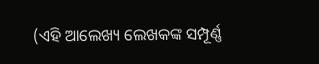(ଏହି ଆଲେଖ୍ୟ ଲେଖକଙ୍କ ସମ୍ପୂର୍ଣ୍ଣ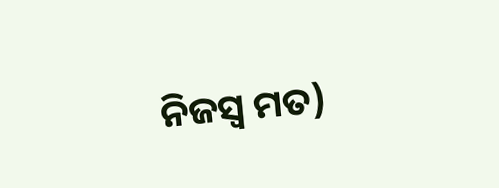ନିଜସ୍ବ ମତ)